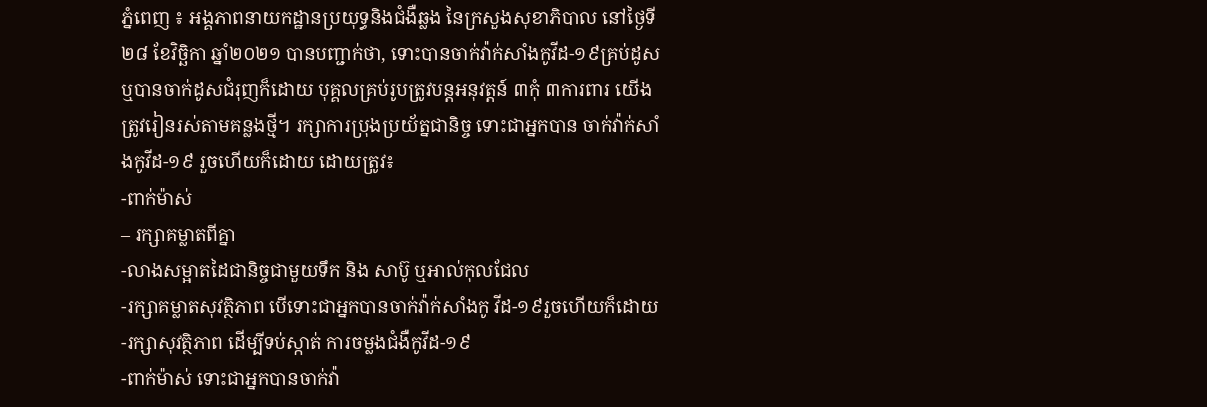ភ្នំពេញ ៖ អង្គភាពនាយកដ្ឋានប្រយុទ្ធនិងជំងឺឆ្លង នៃក្រសួងសុខាភិបាល នៅថ្ងៃទី២៨ ខែវិច្ឆិកា ឆ្នាំ២០២១ បានបញ្ជាក់ថា, ទោះបានចាក់វ៉ាក់សាំងកូវីដ-១៩គ្រប់ដូសឬបានចាក់ដូសជំរុញក៏ដោយ បុគ្គលគ្រប់រូបត្រូវបន្តអនុវត្តន៍ ៣កុំ ៣ការពារ យេីងត្រូវរៀនរស់តាមគន្លងថ្មី។ រក្សាការប្រុងប្រយ័ត្នជានិច្ច ទោះជាអ្នកបាន ចាក់វ៉ាក់សាំងកូវីដ-១៩ រួចហើយក៏ដោយ ដោយត្រូវ៖
-ពាក់ម៉ាស់
– រក្សាគម្លាតពីគ្នា
-លាងសម្អាតដៃជានិច្ចជាមួយទឹក និង សាប៊ូ ឬអាល់កុលជែល
-រក្សាគម្លាតសុវត្ថិភាព បើទោះជាអ្នកបានចាក់វ៉ាក់សាំងកូ វីដ-១៩រួចហើយក៏ដោយ
-រក្សាសុវត្ថិភាព ដើម្បីទប់ស្កាត់ ការចម្លងជំងឺកូវីដ-១៩
-ពាក់ម៉ាស់ ទោះជាអ្នកបានចាក់វ៉ា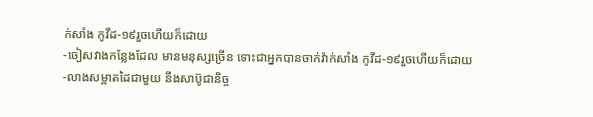ក់សាំង កូវីដ-១៩រួចហើយក៏ដោយ
-ចៀសវាងកន្លែងដែល មានមនុស្សច្រើន ទោះជាអ្នកបានចាក់វ៉ាក់សាំង កូវីដ-១៩រួចហើយក៏ដោយ
-លាងសម្អាតដៃជាមួយ នឹងសាប៊ូជានិច្ច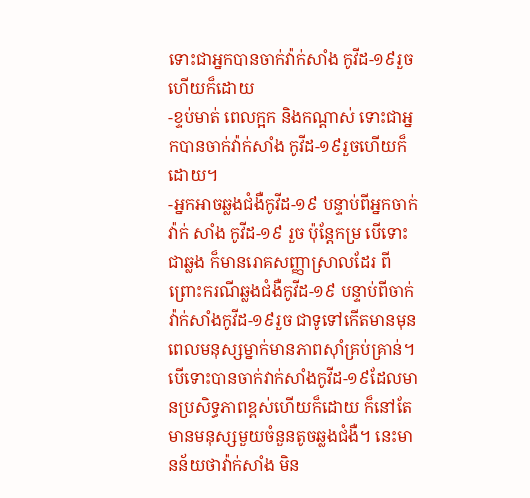ទោះជាអ្នកបានចាក់វ៉ាក់សាំង កូវីដ-១៩រួចហើយក៏ដោយ
-ខ្ទប់មាត់ ពេលក្អក និងកណ្ដាស់ ទោះជាអ្នកបានចាក់វ៉ាក់សាំង កូវីដ-១៩រួចហើយក៏ដោយ។
-អ្នកអាចឆ្លងជំងឺកូវីដ-១៩ បន្ទាប់ពីអ្នកចាក់វ៉ាក់ សាំង កូវីដ-១៩ រួច ប៉ុន្តែកម្រ បើទោះជាឆ្លង ក៏មានរោគសញ្ញាស្រាលដែរ ពីព្រោះករណីឆ្លងជំងឺកូវីដ-១៩ បន្ទាប់ពីចាក់វ៉ាក់សាំងកូវីដ-១៩រួច ជាទូទៅកើតមានមុនពេលមនុស្សម្នាក់មានភាពស៊ាំគ្រប់គ្រាន់។ បើទោះបានចាក់វាក់សាំងកូវីដ-១៩ដែលមានប្រសិទ្ធភាពខ្ពស់ហើយក៏ដោយ ក៏នៅតែមានមនុស្សមួយចំនួនតូចឆ្លងជំងឺ។ នេះមានន័យថាវ៉ាក់សាំង មិន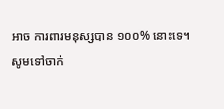អាច ការពារមនុស្សបាន ១០០% នោះទេ។
សូមទៅចាក់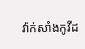វ៉ាក់សាំងកូវីដ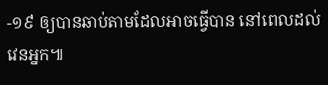-១៩ ឲ្យបានឆាប់តាមដែលអាចធ្វើបាន នៅពេលដល់វេនអ្នក៕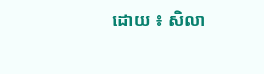ដោយ ៖ សិលា